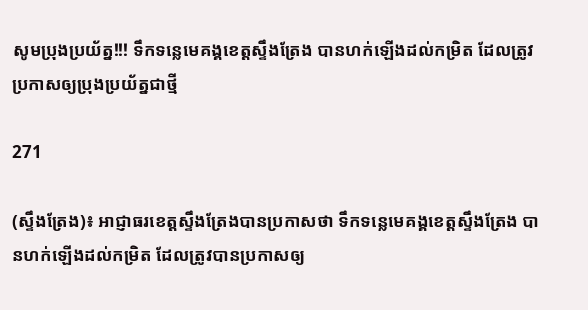សូមប្រុងប្រយ័ត្ន!!! ទឹកទន្លេមេគង្គខេត្តស្ទឹងត្រែង បានហក់ឡើងដល់កម្រិត ដែលត្រូវប្រកាសឲ្យប្រុងប្រយ័ត្នជាថ្មី

271

(ស្ទឹងត្រែង)៖ អាជ្ញាធរខេត្តស្ទឹងត្រែងបានប្រកាសថា ទឹកទន្លេមេគង្គខេត្តស្ទឹងត្រែង បានហក់ឡើងដល់កម្រិត ដែលត្រូវបានប្រកាសឲ្យ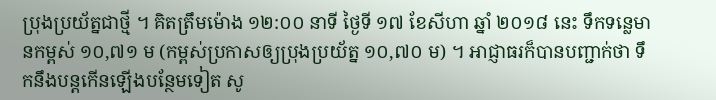ប្រុងប្រយ័ត្នជាថ្មី ។ គិតត្រឹមម៉ោង ១២:០០ នាទី ថ្ងៃទី ១៧ ខែសីហា ឆ្នាំ ២០១៨ នេះ ទឹកទន្លេមានកម្ពស់ ១០,៧១ ម (កម្ពស់ប្រកាសឲ្យប្រុងប្រយ័ត្ន ១០,៧០ ម) ។ អាជ្ញាធរក៏បានបញ្ជាក់ថា ទឹកនឹងបន្តកើនឡើងបន្ថែមទៀត សូ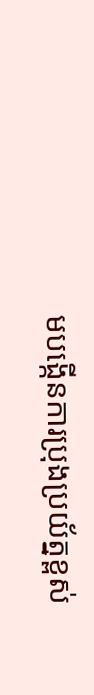មបង្កើនការប្រុងប្រយ័ត្នខ្ពស់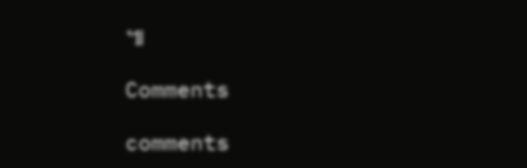៕

Comments

comments